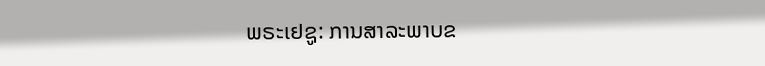ພຣະເຢຊູ: ການສາລະພາບຂ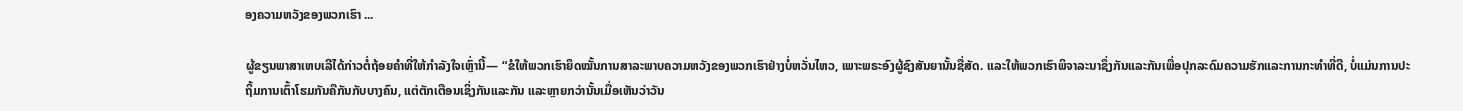ອງຄວາມຫວັງຂອງພວກເຮົາ ...

ຜູ້ຂຽນພາສາເຫບເລີໄດ້ກ່າວຕໍ່ຖ້ອຍຄຳທີ່ໃຫ້ກຳລັງໃຈເຫຼົ່ານີ້— “ຂໍໃຫ້ພວກເຮົາຍຶດໝັ້ນການສາລະພາບຄວາມຫວັງຂອງພວກເຮົາຢ່າງບໍ່ຫວັ່ນໄຫວ, ເພາະພຣະອົງຜູ້ຊົງສັນຍານັ້ນຊື່ສັດ. ແລະໃຫ້ພວກເຮົາພິຈາລະນາຊຶ່ງກັນແລະກັນເພື່ອປຸກລະດົມຄວາມຮັກແລະການກະທຳທີ່ດີ, ບໍ່ແມ່ນການປະຖິ້ມການເຕົ້າໂຮມກັນຄືກັນກັບບາງຄົນ, ແຕ່ຕັກເຕືອນເຊິ່ງກັນແລະກັນ ແລະຫຼາຍກວ່ານັ້ນເມື່ອເຫັນວ່າວັນ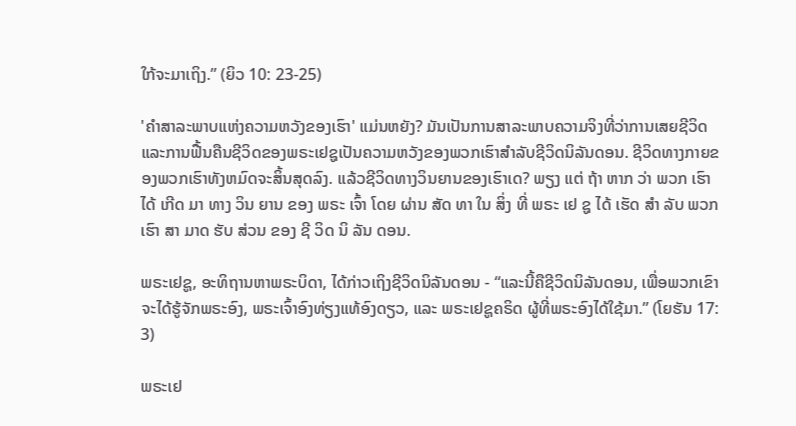ໃກ້ຈະມາເຖິງ.” (ຍິວ 10: 23-25)

'ຄຳສາລະພາບແຫ່ງຄວາມຫວັງຂອງເຮົາ' ແມ່ນຫຍັງ? ມັນເປັນການສາລະພາບຄວາມຈິງທີ່ວ່າການເສຍຊີວິດແລະການຟື້ນຄືນຊີວິດຂອງພຣະເຢຊູເປັນຄວາມຫວັງຂອງພວກເຮົາສໍາລັບຊີວິດນິລັນດອນ. ຊີວິດທາງກາຍຂອງພວກເຮົາທັງຫມົດຈະສິ້ນສຸດລົງ. ແລ້ວຊີວິດທາງວິນຍານຂອງເຮົາເດ? ພຽງ ແຕ່ ຖ້າ ຫາກ ວ່າ ພວກ ເຮົາ ໄດ້ ເກີດ ມາ ທາງ ວິນ ຍານ ຂອງ ພຣະ ເຈົ້າ ໂດຍ ຜ່ານ ສັດ ທາ ໃນ ສິ່ງ ທີ່ ພຣະ ເຢ ຊູ ໄດ້ ເຮັດ ສໍາ ລັບ ພວກ ເຮົາ ສາ ມາດ ຮັບ ສ່ວນ ຂອງ ຊີ ວິດ ນິ ລັນ ດອນ.

ພຣະເຢຊູ, ອະທິຖານຫາພຣະບິດາ, ໄດ້ກ່າວເຖິງຊີວິດນິລັນດອນ - “ແລະນີ້ຄືຊີວິດນິລັນດອນ, ເພື່ອພວກເຂົາຈະໄດ້ຮູ້ຈັກພຣະອົງ, ພຣະເຈົ້າອົງທ່ຽງແທ້ອົງດຽວ, ແລະ ພຣະເຢຊູຄຣິດ ຜູ້ທີ່ພຣະອົງໄດ້ໃຊ້ມາ.” (ໂຍຮັນ 17: 3)

ພຣະເຢ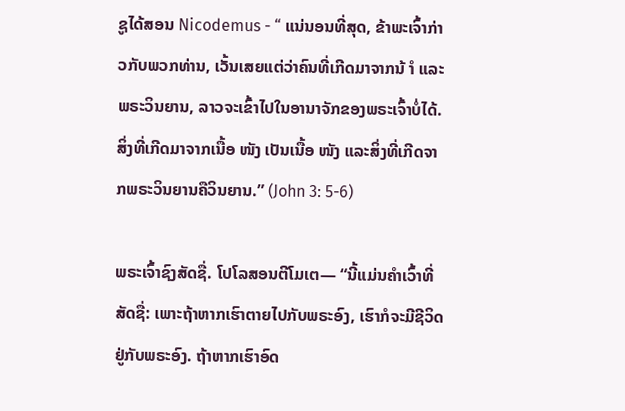ຊູໄດ້ສອນ Nicodemus - “ ແນ່ນອນທີ່ສຸດ, ຂ້າພະເຈົ້າກ່າວກັບພວກທ່ານ, ເວັ້ນເສຍແຕ່ວ່າຄົນທີ່ເກີດມາຈາກນ້ ຳ ແລະພຣະວິນຍານ, ລາວຈະເຂົ້າໄປໃນອານາຈັກຂອງພຣະເຈົ້າບໍ່ໄດ້. ສິ່ງທີ່ເກີດມາຈາກເນື້ອ ໜັງ ເປັນເນື້ອ ໜັງ ແລະສິ່ງທີ່ເກີດຈາກພຣະວິນຍານຄືວິນຍານ.” (John 3: 5-6)

ພຣະເຈົ້າຊົງສັດຊື່. ໂປໂລສອນຕີໂມເຕ— “ນີ້ແມ່ນຄຳເວົ້າທີ່ສັດຊື່: ເພາະຖ້າຫາກເຮົາຕາຍໄປກັບພຣະອົງ, ເຮົາກໍຈະມີຊີວິດຢູ່ກັບພຣະອົງ. ຖ້າຫາກເຮົາອົດ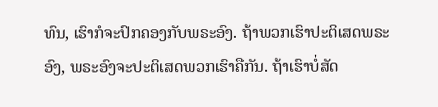ທົນ, ເຮົາກໍຈະປົກຄອງກັບພຣະອົງ. ຖ້າພວກເຮົາປະຕິເສດພຣະອົງ, ພຣະອົງຈະປະຕິເສດພວກເຮົາຄືກັນ. ຖ້າເຮົາບໍ່ສັດ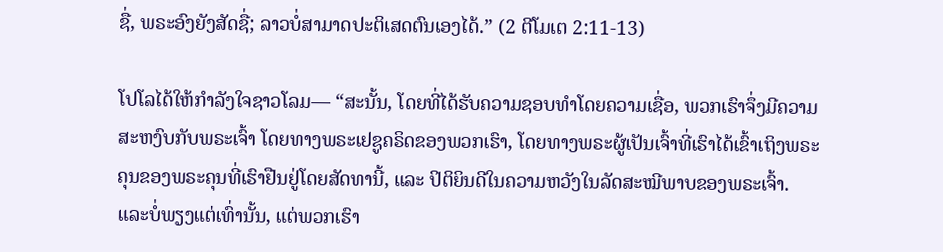ຊື່, ພຣະອົງຍັງສັດຊື່; ລາວບໍ່ສາມາດປະຕິເສດຕົນເອງໄດ້.” (2 ຕີໂມເຕ 2:11-13)

ໂປໂລໄດ້ໃຫ້ກຳລັງໃຈຊາວໂລມ— “ສະນັ້ນ, ໂດຍທີ່ໄດ້ຮັບຄວາມຊອບທຳໂດຍຄວາມເຊື່ອ, ພວກເຮົາຈຶ່ງມີຄວາມສະຫງົບກັບພຣະເຈົ້າ ໂດຍທາງພຣະເຢຊູຄຣິດຂອງພວກເຮົາ, ໂດຍທາງພຣະຜູ້ເປັນເຈົ້າທີ່ເຮົາໄດ້ເຂົ້າເຖິງພຣະຄຸນຂອງພຣະຄຸນທີ່ເຮົາຢືນຢູ່ໂດຍສັດທານີ້, ແລະ ປິຕິຍິນດີໃນຄວາມຫວັງໃນລັດສະໝີພາບຂອງພຣະເຈົ້າ. ແລະບໍ່ພຽງແຕ່ເທົ່ານັ້ນ, ແຕ່ພວກເຮົາ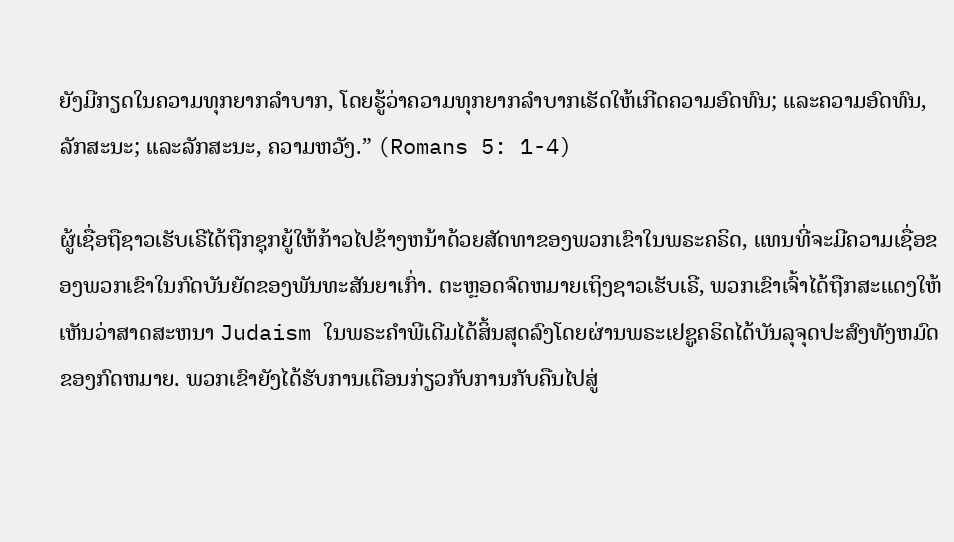ຍັງມີກຽດໃນຄວາມທຸກຍາກລຳບາກ, ໂດຍຮູ້ວ່າຄວາມທຸກຍາກລຳບາກເຮັດໃຫ້ເກີດຄວາມອົດທົນ; ແລະຄວາມອົດທົນ, ລັກສະນະ; ແລະລັກສະນະ, ຄວາມຫວັງ.” (Romans 5: 1-4)

ຜູ້ເຊື່ອຖືຊາວເຮັບເຣີໄດ້ຖືກຊຸກຍູ້ໃຫ້ກ້າວໄປຂ້າງຫນ້າດ້ວຍສັດທາຂອງພວກເຂົາໃນພຣະຄຣິດ, ແທນທີ່ຈະມີຄວາມເຊື່ອຂອງພວກເຂົາໃນກົດບັນຍັດຂອງພັນທະສັນຍາເກົ່າ. ຕະຫຼອດຈົດຫມາຍເຖິງຊາວເຮັບເຣີ, ພວກເຂົາເຈົ້າໄດ້ຖືກສະແດງໃຫ້ເຫັນວ່າສາດສະຫນາ Judaism ໃນພຣະຄໍາພີເດີມໄດ້ສິ້ນສຸດລົງໂດຍຜ່ານພຣະເຢຊູຄຣິດໄດ້ບັນລຸຈຸດປະສົງທັງຫມົດຂອງກົດຫມາຍ. ພວກເຂົາຍັງໄດ້ຮັບການເຕືອນກ່ຽວກັບການກັບຄືນໄປສູ່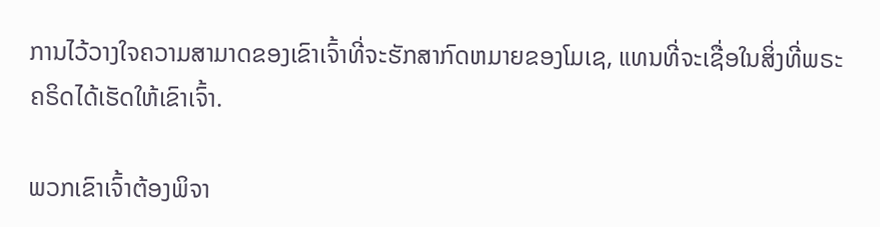ການໄວ້ວາງໃຈຄວາມສາມາດຂອງເຂົາເຈົ້າທີ່ຈະຮັກສາກົດຫມາຍຂອງໂມເຊ, ແທນທີ່ຈະເຊື່ອໃນສິ່ງທີ່ພຣະຄຣິດໄດ້ເຮັດໃຫ້ເຂົາເຈົ້າ.

ພວກເຂົາເຈົ້າຕ້ອງພິຈາ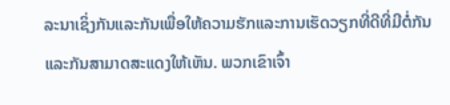ລະນາເຊິ່ງກັນແລະກັນເພື່ອໃຫ້ຄວາມຮັກແລະການເຮັດວຽກທີ່ດີທີ່ມີຕໍ່ກັນແລະກັນສາມາດສະແດງໃຫ້ເຫັນ. ພວກເຂົາເຈົ້າ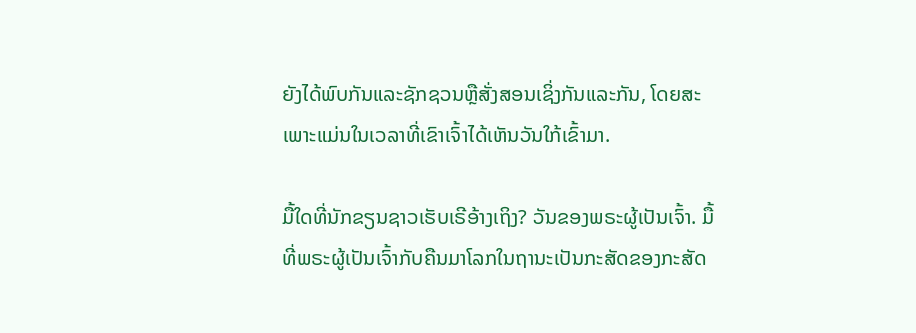ຍັງໄດ້ພົບກັນແລະຊັກຊວນຫຼືສັ່ງສອນເຊິ່ງກັນແລະກັນ, ໂດຍສະເພາະແມ່ນໃນເວລາທີ່ເຂົາເຈົ້າໄດ້ເຫັນວັນໃກ້ເຂົ້າມາ.

ມື້ໃດທີ່ນັກຂຽນຊາວເຮັບເຣີອ້າງເຖິງ? ວັນຂອງພຣະຜູ້ເປັນເຈົ້າ. ມື້ທີ່ພຣະຜູ້ເປັນເຈົ້າກັບຄືນມາໂລກໃນຖານະເປັນກະສັດຂອງກະສັດ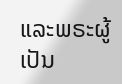ແລະພຣະຜູ້ເປັນ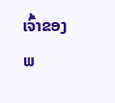ເຈົ້າຂອງພ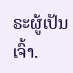ຣະຜູ້ເປັນເຈົ້າ.